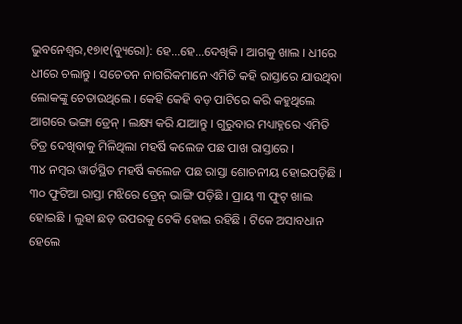ଭୁବନେଶ୍ୱର,୧୭ା୧(ବ୍ୟୁରୋ): ହେ…ହେ…ଦେଖିକି । ଆଗକୁ ଖାଲ । ଧୀରେ ଧୀରେ ଚଲାନ୍ତୁ । ସଚେତନ ନାଗରିକମାନେ ଏମିତି କହି ରାସ୍ତାରେ ଯାଉଥିବା ଲୋକଙ୍କୁ ଚେତାଉଥିଲେ । କେହି କେହି ବଡ଼ ପାଟିରେ କରି କହୁଥିଲେ ଆଗରେ ଭଙ୍ଗା ଡ୍ରେନ୍ । ଲକ୍ଷ୍ୟ କରି ଯାଆନ୍ତୁ । ଗୁରୁବାର ମଧ୍ୟାହ୍ନରେ ଏମିତି ଚିତ୍ର ଦେଖିବାକୁ ମିଳିଥିଲା ମହର୍ଷି କଲେଜ ପଛ ପାଖ ରାସ୍ତାରେ ।
୩୪ ନମ୍ବର ୱାର୍ଡସ୍ଥିତ ମହର୍ଷି କଲେଜ ପଛ ରାସ୍ତା ଶୋଚନୀୟ ହୋଇପଡ଼ିଛି । ୩୦ ଫୁଟିଆ ରାସ୍ତା ମଝିରେ ଡ୍ରେନ୍ ଭାଙ୍ଗି ପଡ଼ିଛି । ପ୍ରାୟ ୩ ଫୁଟ୍ ଖାଲ ହୋଇଛି । ଲୁହା ଛଡ଼ ଉପରକୁ ଟେକି ହୋଇ ରହିଛି । ଟିକେ ଅସାବଧାନ ହେଲେ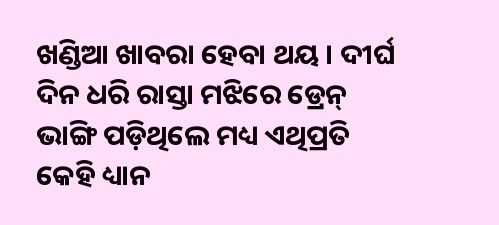ଖଣ୍ଡିଆ ଖାବରା ହେବା ଥୟ । ଦୀର୍ଘ ଦିନ ଧରି ରାସ୍ତା ମଝିରେ ଡ୍ରେନ୍ ଭାଙ୍ଗି ପଡ଼ିଥିଲେ ମଧ୍ୟ ଏଥିପ୍ରତି କେହି ଧ୍ୟାନ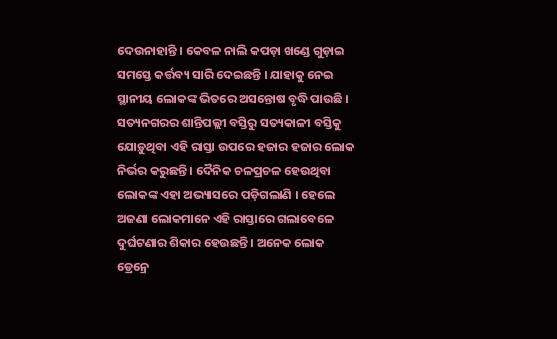ଦେଉନାହାନ୍ତି । କେବଳ ନାଲି କପଡ଼ା ଖଣ୍ଡେ ଗୁଡ଼ାଇ ସମସ୍ତେ କର୍ତ୍ତବ୍ୟ ସାରି ଦେଇଛନ୍ତି । ଯାହାକୁ ନେଇ ସ୍ଥାନୀୟ ଲୋକଙ୍କ ଭିତରେ ଅସନ୍ତୋଷ ବୃଦ୍ଧି ପାଉଛି ।
ସତ୍ୟନଗରର ଶାନ୍ତିପଲ୍ଲୀ ବସ୍ତିରୁ ସତ୍ୟକାଳୀ ବସ୍ତିକୁ ଯୋଡ଼ୁଥିବା ଏହି ରାସ୍ତା ଉପରେ ହଜାର ହଜାର ଲୋକ ନିର୍ଭର କରୁଛନ୍ତି । ଦୈନିକ ଚଳପ୍ରଚଳ ହେଉଥିବା ଲୋକଙ୍କ ଏହା ଅଭ୍ୟାସରେ ପଡ଼ିଗଲାଣି । ହେଲେ ଅଜଣା ଲୋକମାନେ ଏହି ରାସ୍ତାରେ ଗଲାବେଳେ ଦୁର୍ଘଟଣାର ଶିକାର ହେଉଛନ୍ତି । ଅନେକ ଲୋକ ଡ୍ରେନ୍ରେ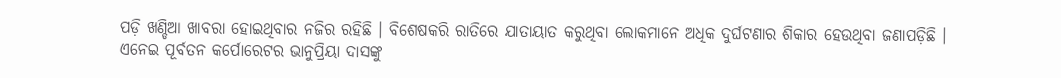ପଡ଼ି ଖଣ୍ଡିଆ ଖାବରା ହୋଇଥିବାର ନଜିର ରହିଛି । ବିଶେଷକରି ରାତିରେ ଯାତାୟାତ କରୁଥିବା ଲୋକମାନେ ଅଧିକ ଦୁର୍ଘଟଣାର ଶିକାର ହେଉଥିବା ଜଣାପଡ଼ିଛି ।
ଏନେଇ ପୂର୍ବତନ କର୍ପୋରେଟର ଭାନୁପ୍ରିୟା ଦାସଙ୍କୁ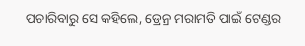ପଚାରିବାରୁ ସେ କହିଲେ, ଡ୍ରେନ୍ର ମରାମତି ପାଇଁ ଟେଣ୍ଡର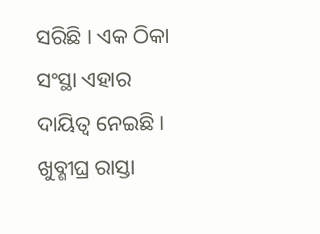ସରିଛି । ଏକ ଠିକା ସଂସ୍ଥା ଏହାର ଦାୟିତ୍ୱ ନେଇଛି । ଖୁବ୍ଶୀଘ୍ର ରାସ୍ତା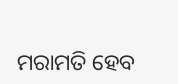ମରାମତି ହେବ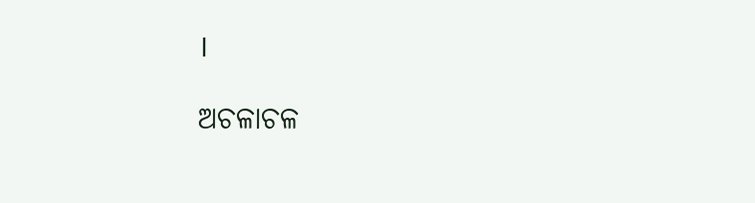।

ଅଚଳାଚଳ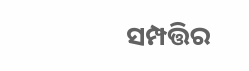ସମ୍ପତ୍ତିର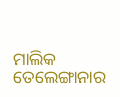ମାଲିକ ତେଲେଙ୍ଗାନାର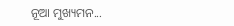ନୂଆ ମୁଖ୍ୟମନ...